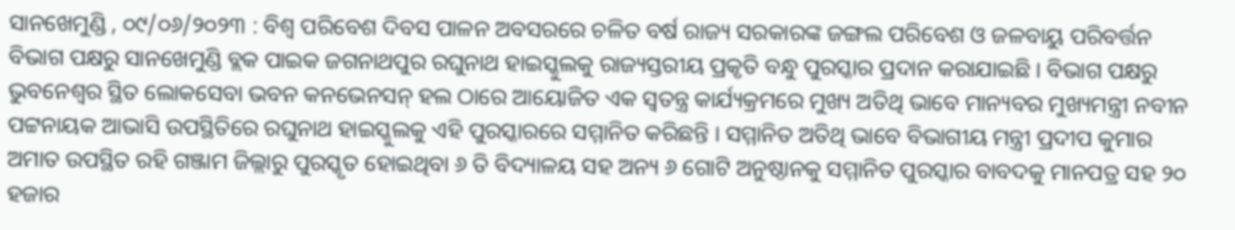ସାନଖେମୁଣ୍ଡି , ୦୯/୦୬/୨୦୨୩ : ବିଶ୍ଵ ପରିବେଶ ଦିବସ ପାଳନ ଅବସରରେ ଚଳିତ ବର୍ଷ ରାଜ୍ୟ ସରକାରଙ୍କ ଜଙ୍ଗଲ ପରିବେଶ ଓ ଜଳବାୟୁ ପରିବର୍ତ୍ତନ ବିଭାଗ ପକ୍ଷରୁ ସାନଖେମୁଣ୍ଡି ବ୍ଲକ ପାଇକ ଜଗନାଥପୁର ରଘୁନାଥ ହାଇସ୍କୁଲକୁ ରାଜ୍ୟସ୍ତରୀୟ ପ୍ରକୃତି ବନ୍ଧୁ ପୁରସ୍କାର ପ୍ରଦାନ କରାଯାଇଛି । ବିଭାଗ ପକ୍ଷରୁ ଭୁବନେଶ୍ୱର ସ୍ଥିତ ଲୋକସେବା ଭବନ କନଭେନସନ୍ ହଲ ଠାରେ ଆୟୋଜିତ ଏକ ସ୍ବତନ୍ତ୍ର କାର୍ଯ୍ୟକ୍ରମରେ ମୁଖ୍ୟ ଅତିଥି ଭାବେ ମାନ୍ୟବର ମୁଖ୍ୟମନ୍ତ୍ରୀ ନବୀନ ପଟ୍ଟନାୟକ ଆଭାସି ଉପସ୍ଥିତିରେ ରଘୁନାଥ ହାଇସ୍କୁଲକୁ ଏହି ପୁରସ୍କାରରେ ସମ୍ମାନିତ କରିଛନ୍ତି । ସମ୍ମାନିତ ଅତିଥି ଭାବେ ବିଭାଗୀୟ ମନ୍ତ୍ରୀ ପ୍ରଦୀପ କୁମାର ଅମାତ ଉପସ୍ଥିତ ରହି ଗଞ୍ଜାମ ଜିଲ୍ଲାରୁ ପୁରସ୍କୃତ ହୋଇଥିବା ୬ ତି ବିଦ୍ୟାଳୟ ସହ ଅନ୍ୟ ୬ ଗୋଟି ଅନୁଷ୍ଠାନକୁ ସମ୍ମାନିତ ପୁରସ୍କାର ବାବଦକୁ ମାନପତ୍ର ସହ ୨୦ ହଜାର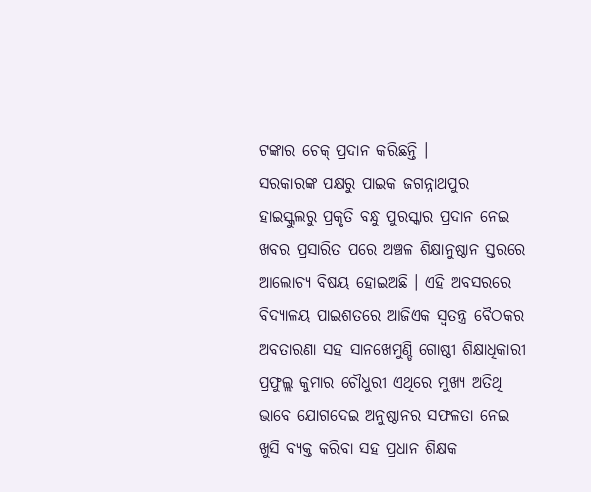ଟଙ୍କାର ଚେକ୍ ପ୍ରଦାନ କରିଛନ୍ତି ।
ସରକାରଙ୍କ ପକ୍ଷରୁ ପାଇକ ଜଗନ୍ନାଥପୁର ହାଇସ୍କୁଲରୁ ପ୍ରକୃତି ବନ୍ଧୁ ପୁରସ୍କାର ପ୍ରଦାନ ନେଇ ଖବର ପ୍ରସାରିତ ପରେ ଅଞ୍ଚଳ ଶିକ୍ଷାନୁଷ୍ଠାନ ସ୍ତରରେ ଆଲୋଚ୍ୟ ବିଷୟ ହୋଇଅଛି । ଏହି ଅବସରରେ ବିଦ୍ୟାଳୟ ପାଇଶତରେ ଆଜିଏକ ସ୍ବତନ୍ତ୍ର ବୈଠକର ଅବତାରଣା ସହ ସାନଖେମୁଣ୍ଡି ଗୋଷ୍ଠୀ ଶିକ୍ଷାଧିକାରୀ ପ୍ରଫୁଲ୍ଲ କୁମାର ଚୌଧୁରୀ ଏଥିରେ ମୁଖ୍ୟ ଅତିଥି ଭାବେ ଯୋଗଦେଇ ଅନୁଷ୍ଠାନର ସଫଳତା ନେଇ ଖୁସି ବ୍ୟକ୍ତ କରିବା ସହ ପ୍ରଧାନ ଶିକ୍ଷକ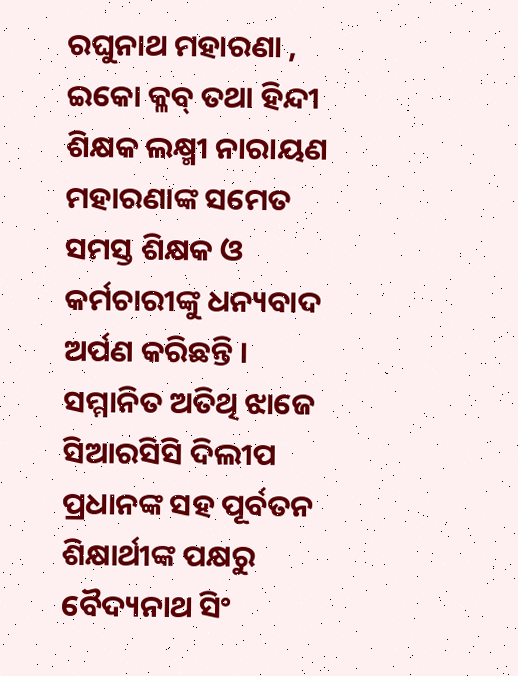ରଘୁନାଥ ମହାରଣା , ଇକୋ କ୍ଳବ୍ ତଥା ହିନ୍ଦୀ ଶିକ୍ଷକ ଲକ୍ଷ୍ମୀ ନାରାୟଣ ମହାରଣାଙ୍କ ସମେତ ସମସ୍ତ ଶିକ୍ଷକ ଓ କର୍ମଚାରୀଙ୍କୁ ଧନ୍ୟବାଦ ଅର୍ପଣ କରିଛନ୍ତି । ସମ୍ମାନିତ ଅତିଥି ଝାଜେ ସିଆରସିସି ଦିଲୀପ ପ୍ରଧାନଙ୍କ ସହ ପୂର୍ବତନ ଶିକ୍ଷାର୍ଥୀଙ୍କ ପକ୍ଷରୁ ବୈଦ୍ୟନାଥ ସିଂ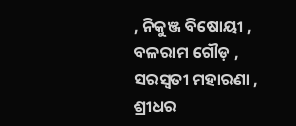, ନିକୁଞ୍ଜ ବିଷୋୟୀ , ବଳରାମ ଗୌଡ଼ , ସରସ୍ଵତୀ ମହାରଣା , ଶ୍ରୀଧର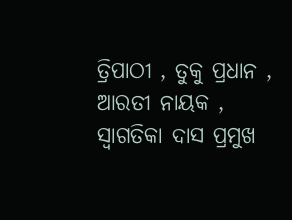ତ୍ରିପାଠୀ , ତୁକୁ ପ୍ରଧାନ , ଆରତୀ ନାୟକ , ସ୍ୱାଗତିକା ଦାସ ପ୍ରମୁଖ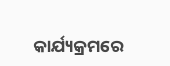କାର୍ଯ୍ୟକ୍ରମରେ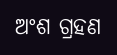ଅଂଶ ଗ୍ରହଣ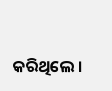କରିଥିଲେ ।